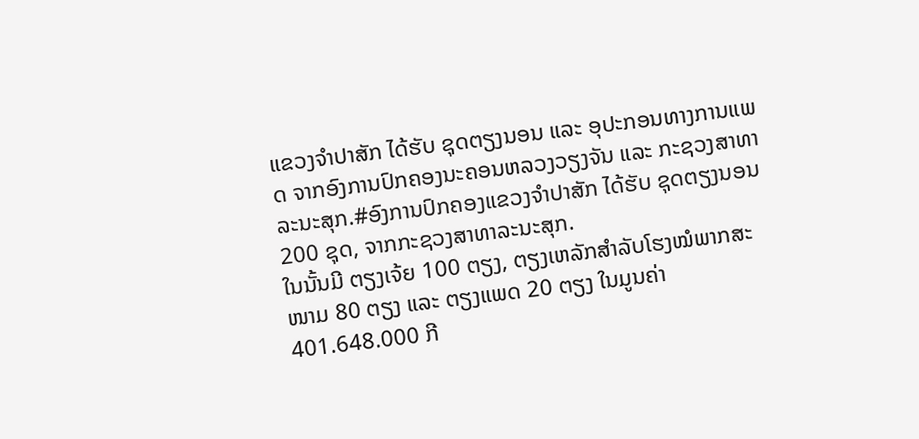ແຂວງຈຳປາສັກ ໄດ້ຮັບ ຊຸດຕຽງນອນ ແລະ ອຸປະກອນທາງການແພດ ຈາກອົງການປົກຄອງນະຄອນຫລວງວຽງຈັນ ແລະ ກະຊວງສາທາລະນະສຸກ.#ອົງການປົກຄອງແຂວງຈຳປາສັກ ໄດ້ຮັບ ຊຸດຕຽງນອນ 200 ຊຸດ, ຈາກກະຊວງສາທາລະນະສຸກ.
ໃນນັ້ນມີ ຕຽງເຈ້ຍ 100 ຕຽງ, ຕຽງເຫລັກສຳລັບໂຮງໝໍພາກສະໜາມ 80 ຕຽງ ແລະ ຕຽງແພດ 20 ຕຽງ ໃນມູນຄ່າ 401.648.000 ກີ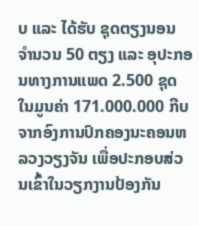ບ ແລະ ໄດ້ຮັບ ຊຸດຕຽງນອນ ຈຳນວນ 50 ຕຽງ ແລະ ອຸປະກອນທາງການແພດ 2.500 ຊຸດ ໃນມູນຄ່າ 171.000.000 ກີບ ຈາກອົງການປົກຄອງນະຄອນຫລວງວຽງຈັນ ເພື່ອປະກອບສ່ວນເຂົ້າໃນວຽກງານປ້ອງກັນ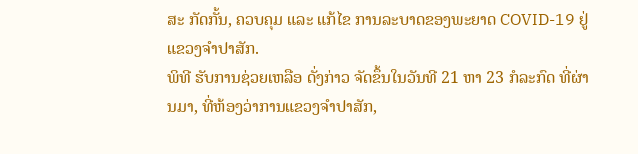ສະ ກັດກັ້ນ, ຄວບຄຸມ ແລະ ແກ້ໄຂ ການລະບາດຂອງພະຍາດ COVID-19 ຢູ່ແຂວງຈຳປາສັກ.
ພິທີ ຮັບການຊ່ວຍເຫລືອ ດັ່ງກ່າວ ຈັດຂຶ້ນໃນວັນທີ 21 ຫາ 23 ກໍລະກົດ ທີ່ຜ່ານມາ, ທີ່ຫ້ອງວ່າການແຂວງຈຳປາສັກ,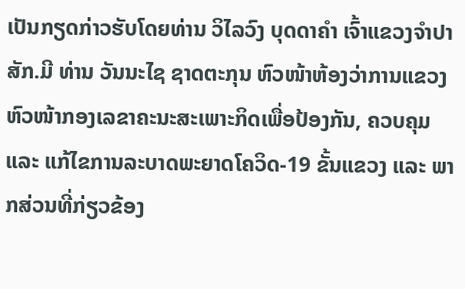ເປັນກຽດກ່າວຮັບໂດຍທ່ານ ວິໄລວົງ ບຸດດາຄຳ ເຈົ້າແຂວງຈຳປາສັກ.ມີ ທ່ານ ວັນນະໄຊ ຊາດຕະກຸນ ຫົວໜ້າຫ້ອງວ່າການແຂວງ ຫົວໜ້າກອງເລຂາຄະນະສະເພາະກິດເພື່ອປ້ອງກັນ, ຄວບຄຸມ ແລະ ແກ້ໄຂການລະບາດພະຍາດໂຄວິດ-19 ຂັ້ນແຂວງ ແລະ ພາກສ່ວນທີ່ກ່ຽວຂ້ອງ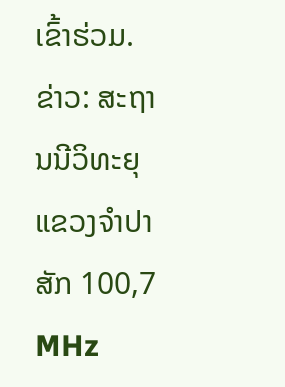ເຂົ້າຮ່ວມ.
ຂ່າວ: ສະຖານນີວິທະຍຸແຂວງຈຳປາສັກ 100,7 MHz